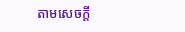តាមសេចក្តី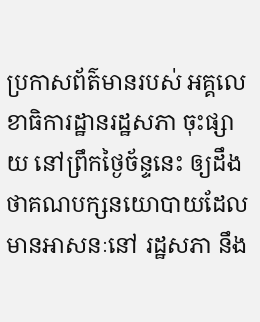ប្រកាសព័ត៌មានរបស់ អគ្គលេខាធិការដ្ឋានរដ្ឋសភា ចុះផ្សាយ នៅព្រឹកថ្ងៃច័ន្ទនេះ ឲ្យដឹងថាគណបក្សនយោបាយដែល មានអាសនៈនៅ រដ្ឋសភា នឹង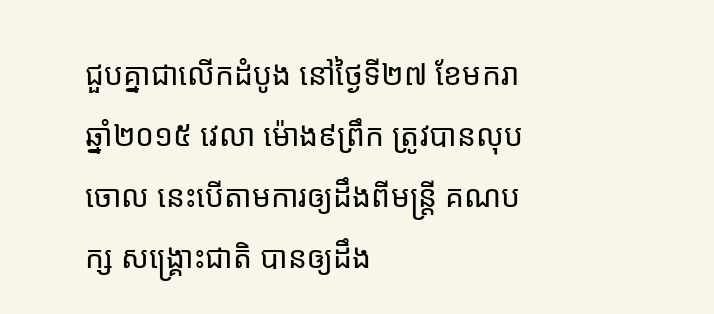ជួបគ្នាជាលើកដំបូង នៅថ្ងៃទី២៧ ខែមករា ឆ្នាំ២០១៥ វេលា ម៉ោង៩ព្រឹក ត្រូវបានលុបចោល នេះបើតាមការឲ្យដឹងពីមន្រ្តី គណបក្ស សង្រ្គោះជាតិ បានឲ្យដឹង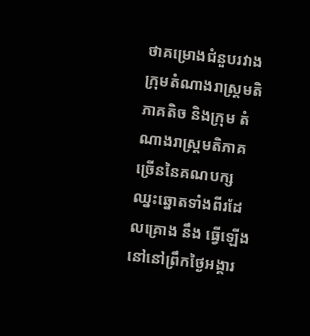ថាគម្រោងជំនួបរវាងក្រុមតំណាងរាស្ត្រមតិភាគតិច និងក្រុម តំណាងរាស្ត្រមតិភាគច្រើននៃគណបក្សឈ្នះឆ្នោតទាំងពីរដែលគ្រោង នឹង ធ្វើឡើងនៅនៅព្រឹកថ្ងៃអង្គារ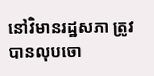នៅវិមានរដ្ឋសភា ត្រូវបានលុបចោ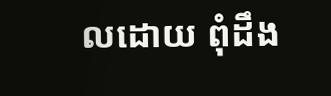លដោយ ពុំដឹង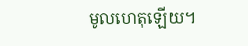មូលហេតុឡើយ។